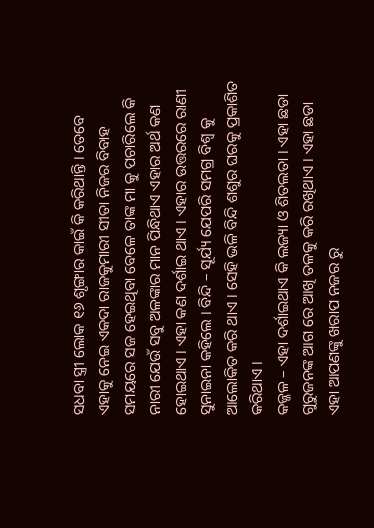ସଧବା ସ୍ତ୍ରୀ ଲୋକ ୧୬ ଶୃଙ୍ଗାର କାଇଁ କି କରିଥାନ୍ତି । ତେବେ ଏହାକୁ ନେଇ ଏକଦା ରାଜକୁମାରୀ ସୀତା ନିଜର ବିବାହ ସମୟରେ ସଜ ହେଇଥିବା ବେଳେ ତାଙ୍କ ମା କୁ ପଚାରିଲେ କି ନାରୀ ଯେଉଁ ସବୁ ଅଳଙ୍କାର ମାନ ପିନ୍ଧିଥାଏ ଏହାର ଅର୍ଥ କଣ ହୋଇଥାଏ । ଏହା କଣ ଦର୍ଶାଇ ଥାଏ । ଏହାର ଉତ୍ତରରେ ରାଣୀ ସୁନାଇନା କହିଲେ । ବିନ୍ଦି – ସୂର୍ଯ୍ୟ ଯେପରି ସମଗ୍ର ବିଶ୍ୱ କୁ ଆଲୋକିତ କରି ଥାଏ । ସେହି ଭଳି ବିନ୍ଦି ଶଶୁର ଘରକୁ ପ୍ରକାଶିତ କରିଥାଏ ।
କଜ୍ଜଳ – ଏହା ଦର୍ଶାଇଥାଏ କି ଲଜ୍ୟା ଓ ଶିତଲତା । ଏହା ଛଡା ଗୁରୁଜନଙ୍କ ଆଗ ରେ ଆଖି ତଳକୁ କରି ରଖିଥାଏ । ଏହା ଛଡା ଏହା ଆପଣଙ୍କୁ ଖରାପ ନଜର ରୁ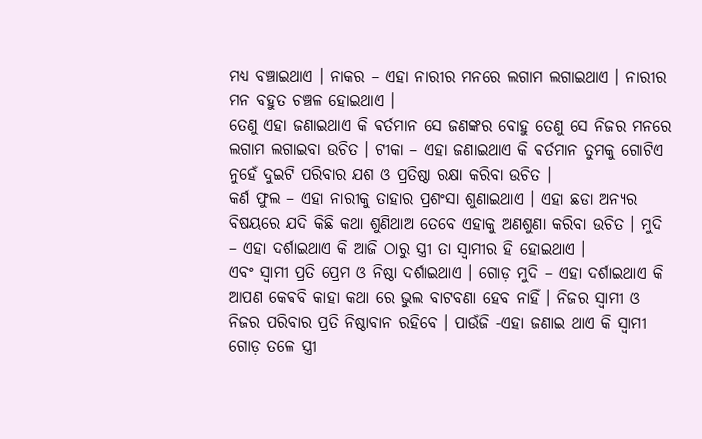ମଧ୍ୟ ବଞ୍ଚାଇଥାଏ । ନାକର – ଏହା ନାରୀର ମନରେ ଲଗାମ ଲଗାଇଥାଏ । ନାରୀର ମନ ବହୁତ ଚଞ୍ଚଳ ହୋଇଥାଏ ।
ତେଣୁ ଏହା ଜଣାଇଥାଏ କି ଵର୍ତମାନ ସେ ଜଣଙ୍କର ବୋହୁ ତେଣୁ ସେ ନିଜର ମନରେ ଲଗାମ ଲଗାଇବା ଉଚିତ । ଟୀକା – ଏହା ଜଣାଇଥାଏ କି ଵର୍ତମାନ ତୁମକୁ ଗୋଟିଏ ନୁହେଁ ଦୁଇଟି ପରିବାର ଯଶ ଓ ପ୍ରତିଷ୍ଠା ରକ୍ଷା କରିବା ଉଚିତ ।
କର୍ଣ ଫୁଲ – ଏହା ନାରୀକୁ ତାହାର ପ୍ରଶଂସା ଶୁଣାଇଥାଏ । ଏହା ଛଡା ଅନ୍ୟର ବିଷୟରେ ଯଦି କିଛି କଥା ଶୁଣିଥାଅ ତେବେ ଏହାକୁ ଅଣଶୁଣା କରିବା ଉଚିତ । ମୁଦି – ଏହା ଦର୍ଶାଇଥାଏ କି ଆଜି ଠାରୁ ସ୍ତ୍ରୀ ତା ସ୍ୱାମୀର ହି ହୋଇଥାଏ ।
ଏବଂ ସ୍ୱାମୀ ପ୍ରତି ପ୍ରେମ ଓ ନିଷ୍ଠା ଦର୍ଶାଇଥାଏ । ଗୋଡ଼ ମୁଦି – ଏହା ଦର୍ଶାଇଥାଏ କି ଆପଣ କେଵବି କାହା କଥା ରେ ଭୁଲ ବାଟବଣା ହେବ ନାହିଁ । ନିଜର ସ୍ୱାମୀ ଓ ନିଜର ପରିବାର ପ୍ରତି ନିଷ୍ଠାବାନ ରହିବେ । ପାଉଁଜି -ଏହା ଜଣାଇ ଥାଏ କି ସ୍ୱାମୀ ଗୋଡ଼ ତଳେ ସ୍ତ୍ରୀ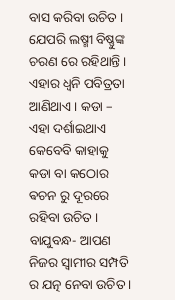ବାସ କରିବା ଉଚିତ ।
ଯେପରି ଲଷ୍ମୀ ବିଷ୍ଣୁଙ୍କ ଚରଣ ରେ ରହିଥାନ୍ତି । ଏହାର ଧ୍ଵନି ପବିତ୍ରତା ଆଣିଥାଏ । କଡା – ଏହା ଦର୍ଶାଇଥାଏ କେବେବି କାହାକୁ କଡା ବା କଠୋର ଵଚନ ରୁ ଦୂରରେ ରହିବା ଉଚିତ । ବାଯୁବନ୍ଧ- ଆପଣ ନିଜର ସ୍ୱାମୀର ସମ୍ପତି ର ଯତ୍ନ ନେବା ଉଚିତ ।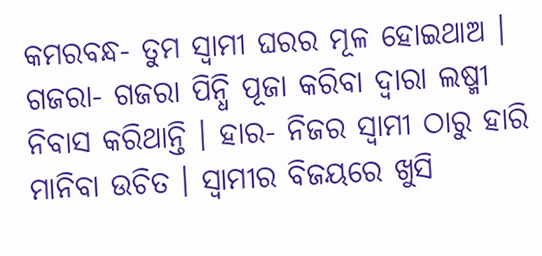କମରବନ୍ଧ- ତୁମ ସ୍ୱାମୀ ଘରର ମୂଳ ହୋଇଥାଅ ।
ଗଜରା- ଗଜରା ପିନ୍ଧି ପୂଜା କରିବା ଦ୍ୱାରା ଲଷ୍ମୀ ନିବାସ କରିଥାନ୍ତି । ହାର- ନିଜର ସ୍ୱାମୀ ଠାରୁ ହାରି ମାନିବା ଉଚିତ । ସ୍ୱାମୀର ବିଜୟରେ ଖୁସି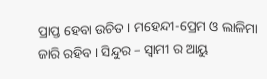ପ୍ରାପ୍ତ ହେବା ଉଚିତ । ମହେନ୍ଦୀ-ପ୍ରେମ ଓ ଲାଳିମା ଜାରି ରହିବ । ସିନ୍ଦୁର – ସ୍ୱାମୀ ର ଆୟୁ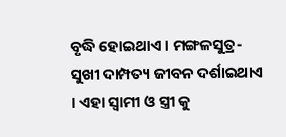ବୃଦ୍ଧି ହୋଇଥାଏ । ମଙ୍ଗଳସୁତ୍ର- ସୁଖୀ ଦାମ୍ପତ୍ୟ ଜୀବନ ଦର୍ଶାଇଥାଏ । ଏହା ସ୍ୱାମୀ ଓ ସ୍ତ୍ରୀ କୁ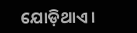ଯୋଡ଼ିଥାଏ ।